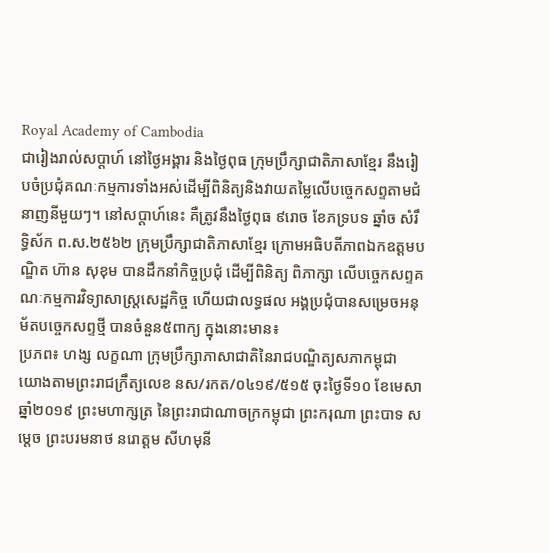Royal Academy of Cambodia
ជារៀងរាល់សប្តាហ៍ នៅថ្ងៃអង្គារ និងថ្ងៃពុធ ក្រុមប្រឹក្សាជាតិភាសាខ្មែរ នឹងរៀបចំប្រជុំគណៈកម្មការទាំងអស់ដើម្បីពិនិត្យនិងវាយតម្លៃលើបច្ចេកសព្ទតាមជំនាញនីមួយៗ។ នៅសប្តាហ៍នេះ គឺត្រូវនឹងថ្ងៃពុធ ៩រោច ខែភទ្របទ ឆ្នាំច សំរឹទ្ធិស័ក ព.ស.២៥៦២ ក្រុមប្រឹក្សាជាតិភាសាខ្មែរ ក្រោមអធិបតីភាពឯកឧត្តមបណ្ឌិត ហ៊ាន សុខុម បានដឹកនាំកិច្ចប្រជុំ ដើម្បីពិនិត្យ ពិភាក្សា លើបច្ចេកសព្ទគណៈកម្មការវិទ្យាសាស្រ្តសេដ្ឋកិច្ច ហើយជាលទ្ធផល អង្គប្រជុំបានសម្រេចអនុម័តបច្ចេកសព្ទថ្មី បានចំនួន៥ពាក្យ ក្នុងនោះមាន៖
ប្រភព៖ ហង្ស លក្ខណា ក្រុមប្រឹក្សាភាសាជាតិនៃរាជបណ្ឌិត្យសភាកម្ពុជា
យោងតាមព្រះរាជក្រឹត្យលេខ នស/រកត/០៤១៩/៥១៥ ចុះថ្ងៃទី១០ ខែមេសា ឆ្នាំ២០១៩ ព្រះមហាក្សត្រ នៃព្រះរាជាណាចក្រកម្ពុជា ព្រះករុណា ព្រះបាទ សម្តេច ព្រះបរមនាថ នរោត្តម សីហមុនី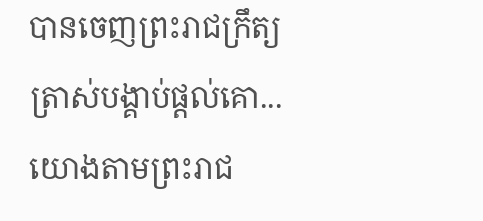បានចេញព្រះរាជក្រឹត្យ ត្រាស់បង្គាប់ផ្តល់គោ...
យោងតាមព្រះរាជ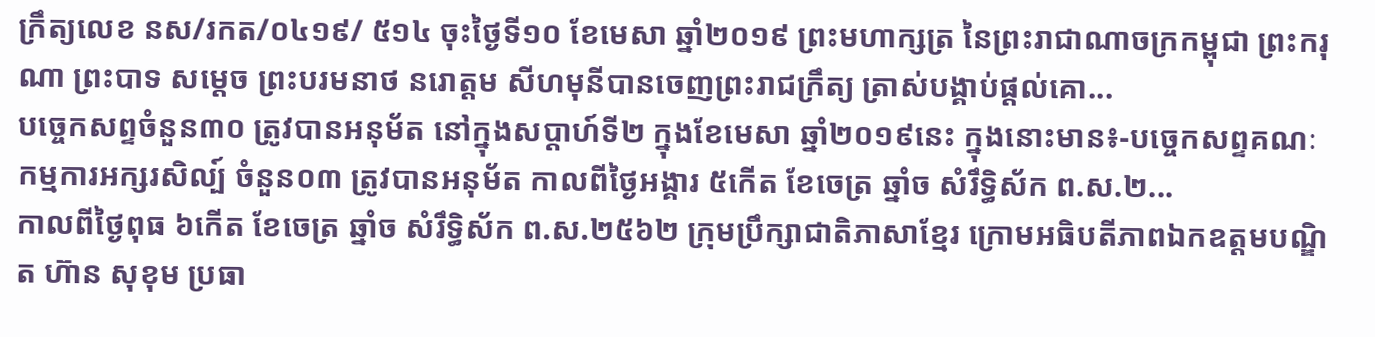ក្រឹត្យលេខ នស/រកត/០៤១៩/ ៥១៤ ចុះថ្ងៃទី១០ ខែមេសា ឆ្នាំ២០១៩ ព្រះមហាក្សត្រ នៃព្រះរាជាណាចក្រកម្ពុជា ព្រះករុណា ព្រះបាទ សម្តេច ព្រះបរមនាថ នរោត្តម សីហមុនីបានចេញព្រះរាជក្រឹត្យ ត្រាស់បង្គាប់ផ្តល់គោ...
បច្ចេកសព្ទចំនួន៣០ ត្រូវបានអនុម័ត នៅក្នុងសប្តាហ៍ទី២ ក្នុងខែមេសា ឆ្នាំ២០១៩នេះ ក្នុងនោះមាន៖-បច្ចេកសព្ទគណៈ កម្មការអក្សរសិល្ប៍ ចំនួន០៣ ត្រូវបានអនុម័ត កាលពីថ្ងៃអង្គារ ៥កើត ខែចេត្រ ឆ្នាំច សំរឹទ្ធិស័ក ព.ស.២...
កាលពីថ្ងៃពុធ ៦កេីត ខែចេត្រ ឆ្នាំច សំរឹទ្ធិស័ក ព.ស.២៥៦២ ក្រុមប្រឹក្សាជាតិភាសាខ្មែរ ក្រោមអធិបតីភាពឯកឧត្តមបណ្ឌិត ហ៊ាន សុខុម ប្រធា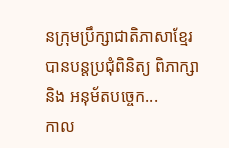នក្រុមប្រឹក្សាជាតិភាសាខ្មែរ បានបន្តប្រជុំពិនិត្យ ពិភាក្សា និង អនុម័តបច្ចេក...
កាល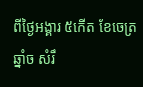ពីថ្ងៃអង្គារ ៥កេីត ខែចេត្រ ឆ្នាំច សំរឹ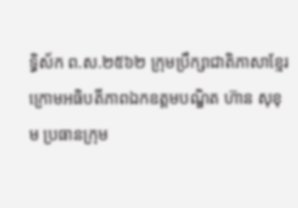ទ្ធិស័ក ព.ស.២៥៦២ ក្រុមប្រឹក្សាជាតិភាសាខ្មែរ ក្រោមអធិបតីភាពឯកឧត្តមបណ្ឌិត ហ៊ាន សុខុម ប្រធានក្រុម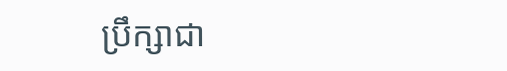ប្រឹក្សាជា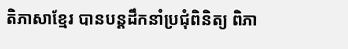តិភាសាខ្មែរ បានបន្តដឹកនាំប្រជុំពិនិត្យ ពិភា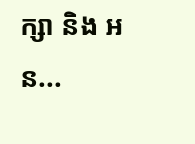ក្សា និង អន...